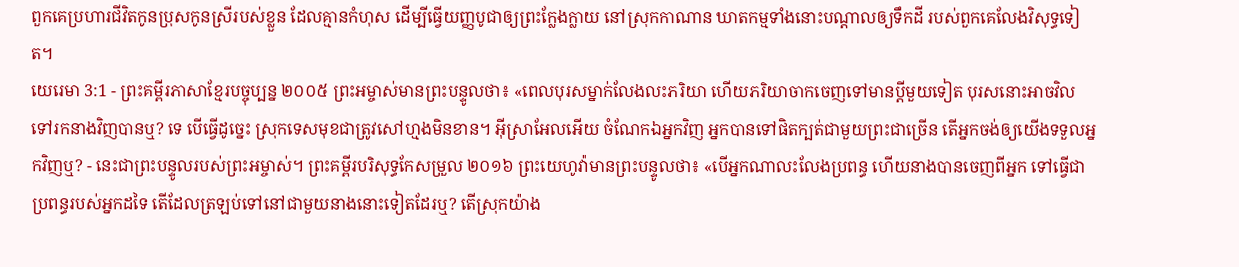ពួកគេប្រហារជីវិតកូនប្រុសកូនស្រីរបស់ខ្លួន ដែលគ្មានកំហុស ដើម្បីធ្វើយញ្ញបូជាឲ្យព្រះក្លែងក្លាយ នៅស្រុកកាណាន ឃាតកម្មទាំងនោះបណ្ដាលឲ្យទឹកដី របស់ពួកគេលែងវិសុទ្ធទៀត។
យេរេមា 3:1 - ព្រះគម្ពីរភាសាខ្មែរបច្ចុប្បន្ន ២០០៥ ព្រះអម្ចាស់មានព្រះបន្ទូលថា៖ «ពេលបុរសម្នាក់លែងលះភរិយា ហើយភរិយាចាកចេញទៅមានប្ដីមួយទៀត បុរសនោះអាចវិលទៅរកនាងវិញបានឬ? ទេ បើធ្វើដូច្នេះ ស្រុកទេសមុខជាត្រូវសៅហ្មងមិនខាន។ អ៊ីស្រាអែលអើយ ចំណែកឯអ្នកវិញ អ្នកបានទៅផិតក្បត់ជាមួយព្រះជាច្រើន តើអ្នកចង់ឲ្យយើងទទួលអ្នកវិញឬ? - នេះជាព្រះបន្ទូលរបស់ព្រះអម្ចាស់។ ព្រះគម្ពីរបរិសុទ្ធកែសម្រួល ២០១៦ ព្រះយេហូវ៉ាមានព្រះបន្ទូលថា៖ «បើអ្នកណាលះលែងប្រពន្ធ ហើយនាងបានចេញពីអ្នក ទៅធ្វើជាប្រពន្ធរបស់អ្នកដទៃ តើដែលត្រឡប់ទៅនៅជាមួយនាងនោះទៀតដែរឬ? តើស្រុកយ៉ាង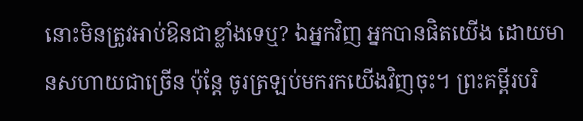នោះមិនត្រូវអាប់ឱនជាខ្លាំងទេឬ? ឯអ្នកវិញ អ្នកបានផិតយើង ដោយមានសហាយជាច្រើន ប៉ុន្តែ ចូរត្រឡប់មករកយើងវិញចុះ។ ព្រះគម្ពីរបរិ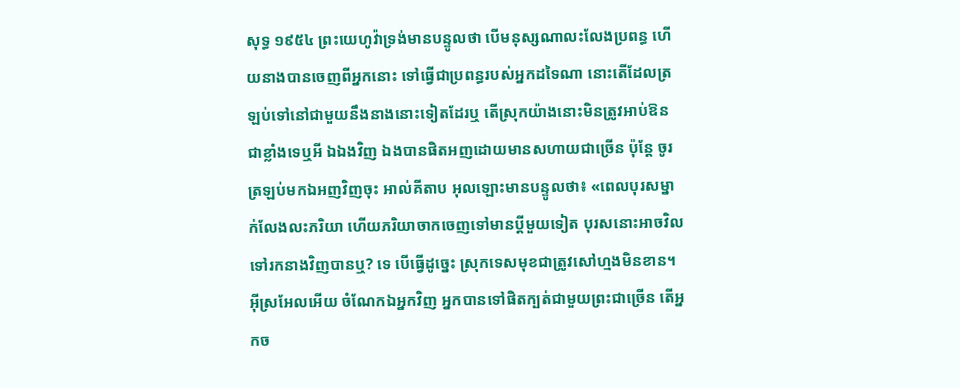សុទ្ធ ១៩៥៤ ព្រះយេហូវ៉ាទ្រង់មានបន្ទូលថា បើមនុស្សណាលះលែងប្រពន្ធ ហើយនាងបានចេញពីអ្នកនោះ ទៅធ្វើជាប្រពន្ធរបស់អ្នកដទៃណា នោះតើដែលត្រឡប់ទៅនៅជាមួយនឹងនាងនោះទៀតដែរឬ តើស្រុកយ៉ាងនោះមិនត្រូវអាប់ឱនជាខ្លាំងទេឬអី ឯឯងវិញ ឯងបានផិតអញដោយមានសហាយជាច្រើន ប៉ុន្តែ ចូរត្រឡប់មកឯអញវិញចុះ អាល់គីតាប អុលឡោះមានបន្ទូលថា៖ «ពេលបុរសម្នាក់លែងលះភរិយា ហើយភរិយាចាកចេញទៅមានប្ដីមួយទៀត បុរសនោះអាចវិលទៅរកនាងវិញបានឬ? ទេ បើធ្វើដូច្នេះ ស្រុកទេសមុខជាត្រូវសៅហ្មងមិនខាន។ អ៊ីស្រអែលអើយ ចំណែកឯអ្នកវិញ អ្នកបានទៅផិតក្បត់ជាមួយព្រះជាច្រើន តើអ្នកច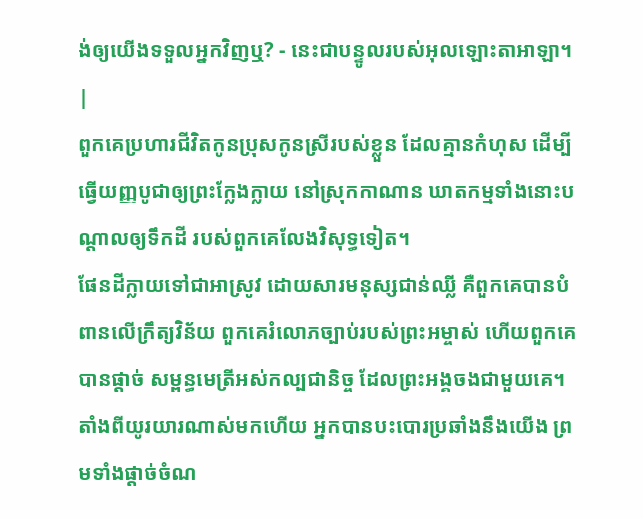ង់ឲ្យយើងទទួលអ្នកវិញឬ? - នេះជាបន្ទូលរបស់អុលឡោះតាអាឡា។ |
ពួកគេប្រហារជីវិតកូនប្រុសកូនស្រីរបស់ខ្លួន ដែលគ្មានកំហុស ដើម្បីធ្វើយញ្ញបូជាឲ្យព្រះក្លែងក្លាយ នៅស្រុកកាណាន ឃាតកម្មទាំងនោះបណ្ដាលឲ្យទឹកដី របស់ពួកគេលែងវិសុទ្ធទៀត។
ផែនដីក្លាយទៅជាអាស្រូវ ដោយសារមនុស្សជាន់ឈ្លី គឺពួកគេបានបំពានលើក្រឹត្យវិន័យ ពួកគេរំលោភច្បាប់របស់ព្រះអម្ចាស់ ហើយពួកគេបានផ្ដាច់ សម្ពន្ធមេត្រីអស់កល្បជានិច្ច ដែលព្រះអង្គចងជាមួយគេ។
តាំងពីយូរយារណាស់មកហើយ អ្នកបានបះបោរប្រឆាំងនឹងយើង ព្រមទាំងផ្ដាច់ចំណ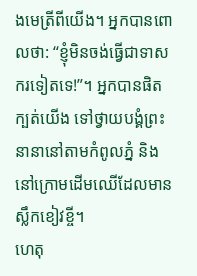ងមេត្រីពីយើង។ អ្នកបានពោលថា: “ខ្ញុំមិនចង់ធ្វើជាទាសករទៀតទេ!”។ អ្នកបានផិតក្បត់យើង ទៅថ្វាយបង្គំព្រះនានានៅតាមកំពូលភ្នំ និងនៅក្រោមដើមឈើដែលមានស្លឹកខៀវខ្ចី។
ហេតុ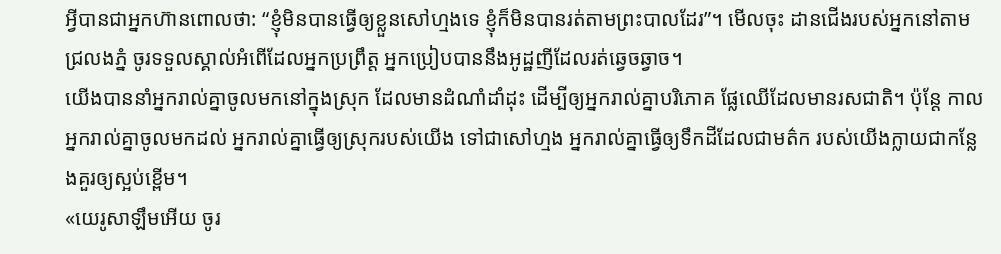អ្វីបានជាអ្នកហ៊ានពោលថា: “ខ្ញុំមិនបានធ្វើឲ្យខ្លួនសៅហ្មងទេ ខ្ញុំក៏មិនបានរត់តាមព្រះបាលដែរ”។ មើលចុះ ដានជើងរបស់អ្នកនៅតាមជ្រលងភ្នំ ចូរទទួលស្គាល់អំពើដែលអ្នកប្រព្រឹត្ត អ្នកប្រៀបបាននឹងអូដ្ឋញីដែលរត់ឆ្វេចឆ្វាច។
យើងបាននាំអ្នករាល់គ្នាចូលមកនៅក្នុងស្រុក ដែលមានដំណាំដាំដុះ ដើម្បីឲ្យអ្នករាល់គ្នាបរិភោគ ផ្លែឈើដែលមានរសជាតិ។ ប៉ុន្តែ កាលអ្នករាល់គ្នាចូលមកដល់ អ្នករាល់គ្នាធ្វើឲ្យស្រុករបស់យើង ទៅជាសៅហ្មង អ្នករាល់គ្នាធ្វើឲ្យទឹកដីដែលជាមត៌ក របស់យើងក្លាយជាកន្លែងគួរឲ្យស្អប់ខ្ពើម។
«យេរូសាឡឹមអើយ ចូរ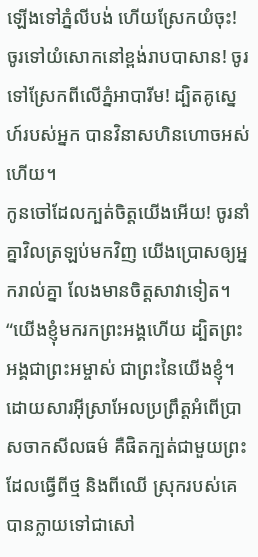ឡើងទៅភ្នំលីបង់ ហើយស្រែកយំចុះ! ចូរទៅយំសោកនៅខ្ពង់រាបបាសាន! ចូរទៅស្រែកពីលើភ្នំអាបារីម! ដ្បិតគូស្នេហ៍របស់អ្នក បានវិនាសហិនហោចអស់ហើយ។
កូនចៅដែលក្បត់ចិត្តយើងអើយ! ចូរនាំគ្នាវិលត្រឡប់មកវិញ យើងប្រោសឲ្យអ្នករាល់គ្នា លែងមានចិត្តសាវាទៀត។ “យើងខ្ញុំមករកព្រះអង្គហើយ ដ្បិតព្រះអង្គជាព្រះអម្ចាស់ ជាព្រះនៃយើងខ្ញុំ។
ដោយសារអ៊ីស្រាអែលប្រព្រឹត្តអំពើប្រាសចាកសីលធម៌ គឺផិតក្បត់ជាមួយព្រះដែលធ្វើពីថ្ម និងពីឈើ ស្រុករបស់គេបានក្លាយទៅជាសៅ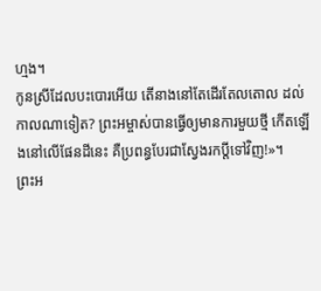ហ្មង។
កូនស្រីដែលបះបោរអើយ តើនាងនៅតែដើរតែលតោល ដល់កាលណាទៀត? ព្រះអម្ចាស់បានធ្វើឲ្យមានការមួយថ្មី កើតឡើងនៅលើផែនដីនេះ គឺប្រពន្ធបែរជាស្វែងរកប្ដីទៅវិញ!»។
ព្រះអ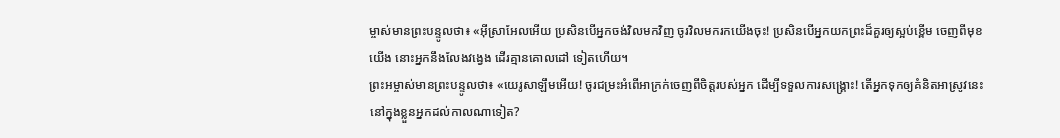ម្ចាស់មានព្រះបន្ទូលថា៖ «អ៊ីស្រាអែលអើយ ប្រសិនបើអ្នកចង់វិលមកវិញ ចូរវិលមករកយើងចុះ! ប្រសិនបើអ្នកយកព្រះដ៏គួរឲ្យស្អប់ខ្ពើម ចេញពីមុខយើង នោះអ្នកនឹងលែងវង្វេង ដើរគ្មានគោលដៅ ទៀតហើយ។
ព្រះអម្ចាស់មានព្រះបន្ទូលថា៖ «យេរូសាឡឹមអើយ! ចូរជម្រះអំពើអាក្រក់ចេញពីចិត្តរបស់អ្នក ដើម្បីទទួលការសង្គ្រោះ! តើអ្នកទុកឲ្យគំនិតអាស្រូវនេះ នៅក្នុងខ្លួនអ្នកដល់កាលណាទៀត?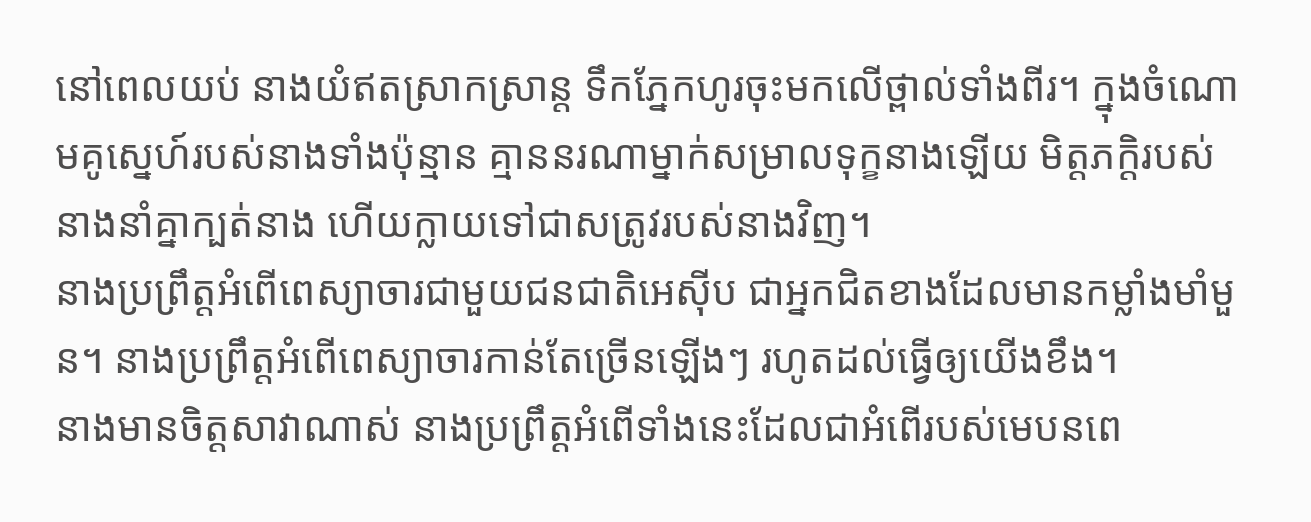នៅពេលយប់ នាងយំឥតស្រាកស្រាន្ត ទឹកភ្នែកហូរចុះមកលើថ្ពាល់ទាំងពីរ។ ក្នុងចំណោមគូស្នេហ៍របស់នាងទាំងប៉ុន្មាន គ្មាននរណាម្នាក់សម្រាលទុក្ខនាងឡើយ មិត្តភក្ដិរបស់នាងនាំគ្នាក្បត់នាង ហើយក្លាយទៅជាសត្រូវរបស់នាងវិញ។
នាងប្រព្រឹត្តអំពើពេស្យាចារជាមួយជនជាតិអេស៊ីប ជាអ្នកជិតខាងដែលមានកម្លាំងមាំមួន។ នាងប្រព្រឹត្តអំពើពេស្យាចារកាន់តែច្រើនឡើងៗ រហូតដល់ធ្វើឲ្យយើងខឹង។
នាងមានចិត្តសាវាណាស់ នាងប្រព្រឹត្តអំពើទាំងនេះដែលជាអំពើរបស់មេបនពេ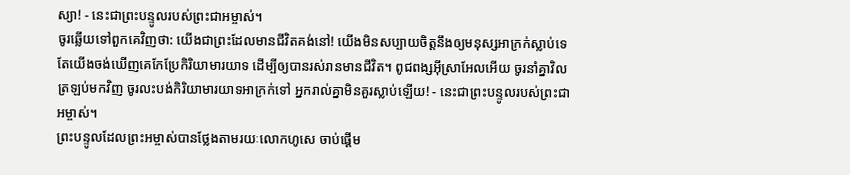ស្យា! - នេះជាព្រះបន្ទូលរបស់ព្រះជាអម្ចាស់។
ចូរឆ្លើយទៅពួកគេវិញថា: យើងជាព្រះដែលមានជីវិតគង់នៅ! យើងមិនសប្បាយចិត្តនឹងឲ្យមនុស្សអាក្រក់ស្លាប់ទេ តែយើងចង់ឃើញគេកែប្រែកិរិយាមារយាទ ដើម្បីឲ្យបានរស់រានមានជីវិត។ ពូជពង្សអ៊ីស្រាអែលអើយ ចូរនាំគ្នាវិលត្រឡប់មកវិញ ចូរលះបង់កិរិយាមារយាទអាក្រក់ទៅ អ្នករាល់គ្នាមិនគួរស្លាប់ឡើយ! - នេះជាព្រះបន្ទូលរបស់ព្រះជាអម្ចាស់។
ព្រះបន្ទូលដែលព្រះអម្ចាស់បានថ្លែងតាមរយៈលោកហូសេ ចាប់ផ្ដើម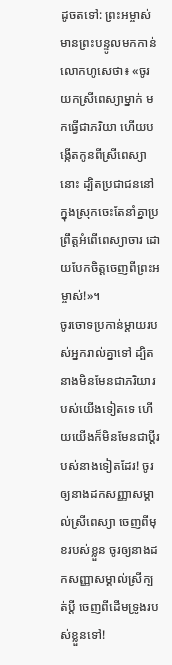ដូចតទៅ: ព្រះអម្ចាស់មានព្រះបន្ទូលមកកាន់លោកហូសេថា៖ «ចូរយកស្រីពេស្យាម្នាក់ មកធ្វើជាភរិយា ហើយបង្កើតកូនពីស្រីពេស្យានោះ ដ្បិតប្រជាជននៅក្នុងស្រុកចេះតែនាំគ្នាប្រព្រឹត្តអំពើពេស្យាចារ ដោយបែកចិត្តចេញពីព្រះអម្ចាស់!»។
ចូរចោទប្រកាន់ម្ដាយរបស់អ្នករាល់គ្នាទៅ ដ្បិតនាងមិនមែនជាភរិយារបស់យើងទៀតទេ ហើយយើងក៏មិនមែនជាប្ដីរបស់នាងទៀតដែរ! ចូរឲ្យនាងដកសញ្ញាសម្គាល់ស្រីពេស្យា ចេញពីមុខរបស់ខ្លួន ចូរឲ្យនាងដកសញ្ញាសម្គាល់ស្រីក្បត់ប្ដី ចេញពីដើមទ្រូងរបស់ខ្លួនទៅ!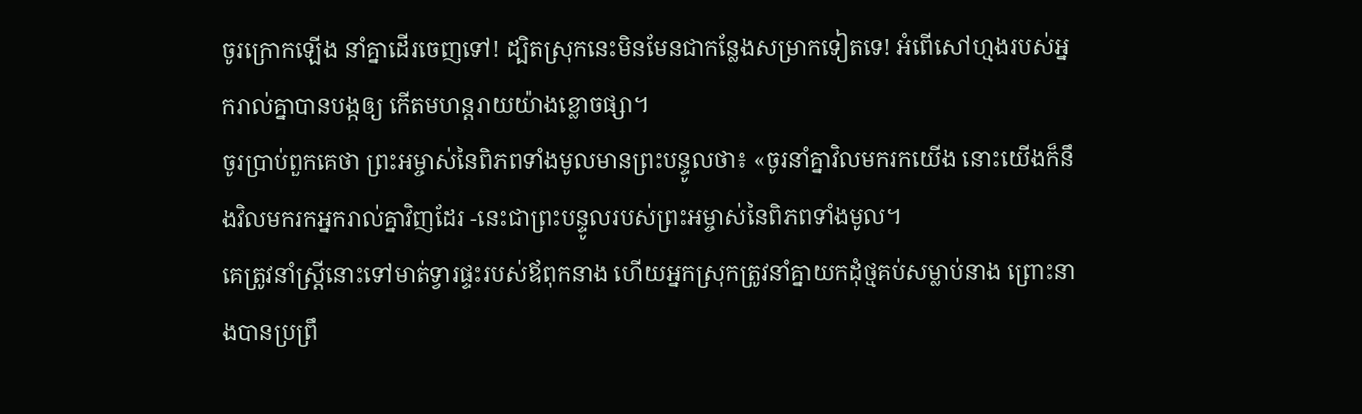ចូរក្រោកឡើង នាំគ្នាដើរចេញទៅ! ដ្បិតស្រុកនេះមិនមែនជាកន្លែងសម្រាកទៀតទេ! អំពើសៅហ្មងរបស់អ្នករាល់គ្នាបានបង្កឲ្យ កើតមហន្តរាយយ៉ាងខ្លោចផ្សា។
ចូរប្រាប់ពួកគេថា ព្រះអម្ចាស់នៃពិភពទាំងមូលមានព្រះបន្ទូលថា៖ «ចូរនាំគ្នាវិលមករកយើង នោះយើងក៏នឹងវិលមករកអ្នករាល់គ្នាវិញដែរ -នេះជាព្រះបន្ទូលរបស់ព្រះអម្ចាស់នៃពិភពទាំងមូល។
គេត្រូវនាំស្ត្រីនោះទៅមាត់ទ្វារផ្ទះរបស់ឪពុកនាង ហើយអ្នកស្រុកត្រូវនាំគ្នាយកដុំថ្មគប់សម្លាប់នាង ព្រោះនាងបានប្រព្រឹ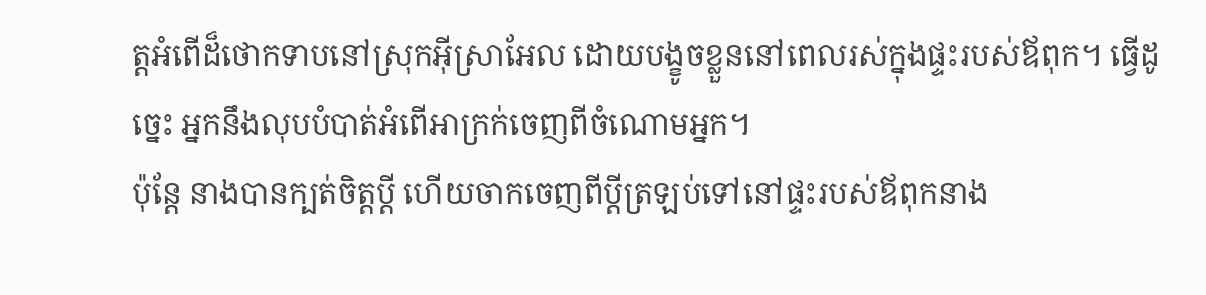ត្តអំពើដ៏ថោកទាបនៅស្រុកអ៊ីស្រាអែល ដោយបង្ខូចខ្លួននៅពេលរស់ក្នុងផ្ទះរបស់ឪពុក។ ធ្វើដូច្នេះ អ្នកនឹងលុបបំបាត់អំពើអាក្រក់ចេញពីចំណោមអ្នក។
ប៉ុន្តែ នាងបានក្បត់ចិត្តប្ដី ហើយចាកចេញពីប្ដីត្រឡប់ទៅនៅផ្ទះរបស់ឪពុកនាង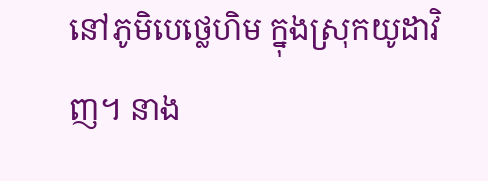នៅភូមិបេថ្លេហិម ក្នុងស្រុកយូដាវិញ។ នាង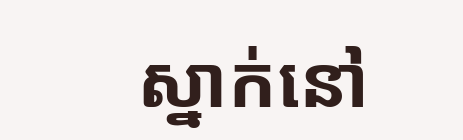ស្នាក់នៅ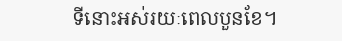ទីនោះអស់រយៈពេលបួនខែ។